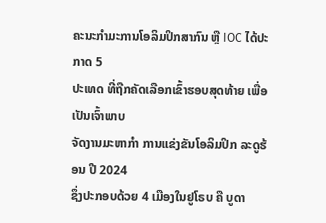ຄະນະກຳມະການໂອລິມປິກສາກົນ ຫຼື IOC ໄດ້ປະກາດ 5
ປະເທດ ທີ່ຖືກຄັດເລືອກເຂົ້າຮອບສຸດທ້າຍ ເພື່ອເປັນເຈົ້າພາບ
ຈັດງານມະຫາກຳ ການແຂ່ງຂັນໂອລິມປິກ ລະດູຮ້ອນ ປີ 2024
ຊຶ່ງປະກອບດ້ວຍ 4 ເມືອງໃນຢູໂຣບ ຄື ບູດາ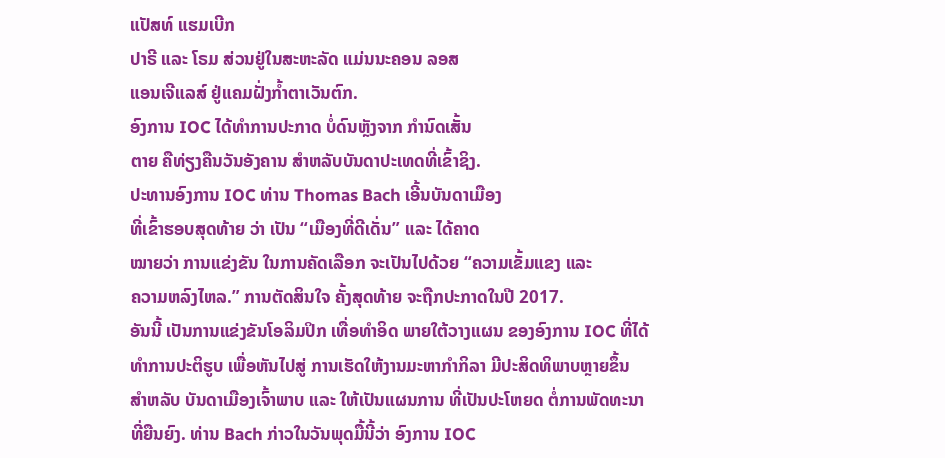ແປັສທ໌ ແຮມເບີກ
ປາຣີ ແລະ ໂຣມ ສ່ວນຢູ່ໃນສະຫະລັດ ແມ່ນນະຄອນ ລອສ
ແອນເຈີແລສ໌ ຢູ່ແຄມຝັ່ງກ້ຳຕາເວັນຕົກ.
ອົງການ IOC ໄດ້ທຳການປະກາດ ບໍ່ດົນຫຼັງຈາກ ກຳນົດເສັ້ນ
ຕາຍ ຄືທ່ຽງຄືນວັນອັງຄານ ສຳຫລັບບັນດາປະເທດທີ່ເຂົ້າຊິງ.
ປະທານອົງການ IOC ທ່ານ Thomas Bach ເອີ້ນບັນດາເມືອງ
ທີ່ເຂົ້າຮອບສຸດທ້າຍ ວ່າ ເປັນ “ເມືອງທີ່ດີເດັ່ນ” ແລະ ໄດ້ຄາດ
ໝາຍວ່າ ການແຂ່ງຂັນ ໃນການຄັດເລືອກ ຈະເປັນໄປດ້ວຍ “ຄວາມເຂັ້ມແຂງ ແລະ
ຄວາມຫລົງໄຫລ.” ການຕັດສິນໃຈ ຄັ້ງສຸດທ້າຍ ຈະຖືກປະກາດໃນປີ 2017.
ອັນນີ້ ເປັນການແຂ່ງຂັນໂອລິມປິກ ເທື່ອທຳອິດ ພາຍໃຕ້ວາງແຜນ ຂອງອົງການ IOC ທີ່ໄດ້
ທຳການປະຕິຮູບ ເພື່ອຫັນໄປສູ່ ການເຮັດໃຫ້ງານມະຫາກຳກິລາ ມີປະສິດທິພາບຫຼາຍຂຶ້ນ
ສຳຫລັບ ບັນດາເມືອງເຈົ້າພາບ ແລະ ໃຫ້ເປັນແຜນການ ທີ່ເປັນປະໂຫຍດ ຕໍ່ການພັດທະນາ
ທີ່ຍືນຍົງ. ທ່ານ Bach ກ່າວໃນວັນພຸດມື້ນີ້ວ່າ ອົງການ IOC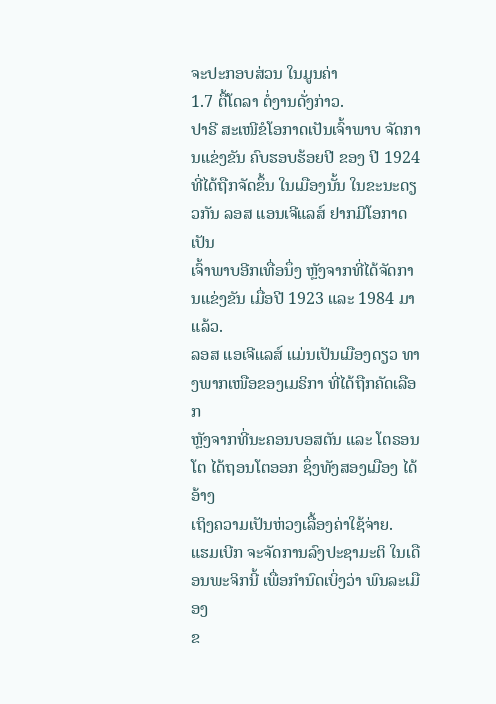ຈະປະກອບສ່ວນ ໃນມູນຄ່າ
1.7 ຕື້ໂດລາ ຕໍ່ງານດັ່ງກ່າວ.
ປາຣີ ສະເໜີຂໍໂອກາດເປັນເຈົ້າພາບ ຈັດການແຂ່ງຂັນ ຄົບຮອບຮ້ອຍປີ ຂອງ ປີ 1924
ທີ່ໄດ້ຖືກຈັດຂຶ້ນ ໃນເມືອງນັ້ນ ໃນຂະນະດຽວກັນ ລອສ ແອນເຈີແລສ໌ ຢາກມີໂອກາດເປັນ
ເຈົ້າພາບອີກເທື່ອນຶ່ງ ຫຼັງຈາກທີ່ໄດ້ຈັດການແຂ່ງຂັນ ເມື່ອປີ 1923 ແລະ 1984 ມາແລ້ວ.
ລອສ ແອເຈີແລສ໌ ແມ່ນເປັນເມືອງດຽວ ທາງພາກເໜືອຂອງເມຣິກາ ທີ່ໄດ້ຖືກຄັດເລືອກ
ຫຼັງຈາກທີ່ນະຄອນບອສຕັນ ແລະ ໂຕຣອນໂຕ ໄດ້ຖອນໂຕອອກ ຊຶ່ງທັງສອງເມືອງ ໄດ້ອ້າງ
ເຖິງຄວາມເປັນຫ່ວງເລື້ອງຄ່າໃຊ້ຈ່າຍ.
ແຮມເບີກ ຈະຈັດການລົງປະຊາມະຕິ ໃນເດືອນພະຈິກນີ້ ເພື່ອກຳນົດເບິ່ງວ່າ ພົນລະເມືອງ
ຂ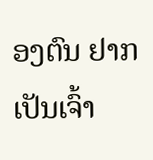ອງຕົນ ຢາກເປັນເຈົ້າ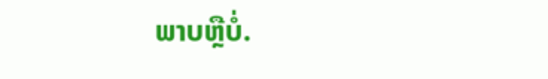ພາບຫຼືບໍ່.